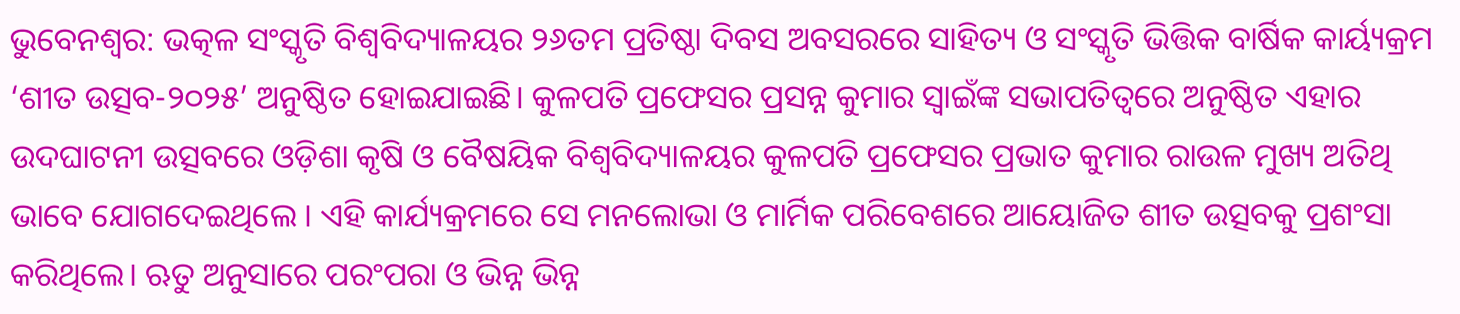ଭୁବେନଶ୍ୱର: ଭତ୍କଳ ସଂସ୍କୃତି ବିଶ୍ୱବିଦ୍ୟାଳୟର ୨୬ତମ ପ୍ରତିଷ୍ଠା ଦିବସ ଅବସରରେ ସାହିତ୍ୟ ଓ ସଂସ୍କୃତି ଭିତ୍ତିକ ବାର୍ଷିକ କାର୍ୟ୍ୟକ୍ରମ ‘ଶୀତ ଉତ୍ସବ-୨୦୨୫’ ଅନୁଷ୍ଠିତ ହୋଇଯାଇଛି। କୁଳପତି ପ୍ରଫେସର ପ୍ରସନ୍ନ କୁମାର ସ୍ୱାଇଁଙ୍କ ସଭାପତିତ୍ୱରେ ଅନୁଷ୍ଠିତ ଏହାର ଉଦଘାଟନୀ ଉତ୍ସବରେ ଓଡ଼ିଶା କୃଷି ଓ ବୈଷୟିକ ବିଶ୍ୱବିଦ୍ୟାଳୟର କୁଳପତି ପ୍ରଫେସର ପ୍ରଭାତ କୁମାର ରାଉଳ ମୁଖ୍ୟ ଅତିଥି ଭାବେ ଯୋଗଦେଇଥିଲେ । ଏହି କାର୍ଯ୍ୟକ୍ରମରେ ସେ ମନଲୋଭା ଓ ମାର୍ମିକ ପରିବେଶରେ ଆୟୋଜିତ ଶୀତ ଉତ୍ସବକୁ ପ୍ରଶଂସା କରିଥିଲେ। ଋତୁ ଅନୁସାରେ ପରଂପରା ଓ ଭିନ୍ନ ଭିନ୍ନ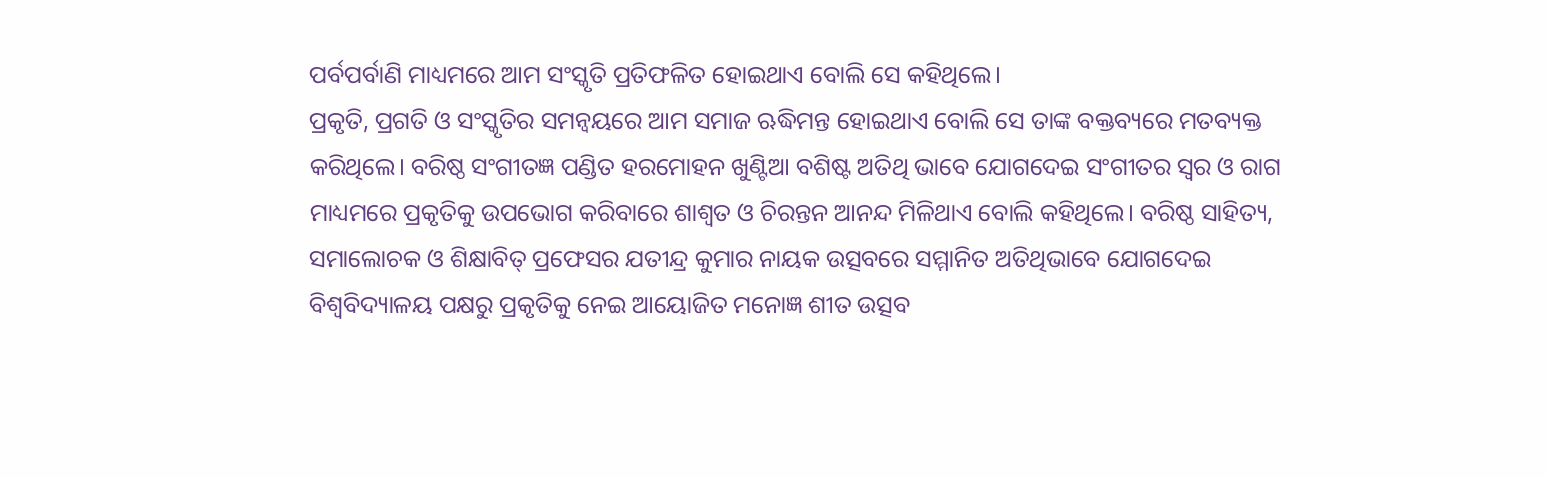ପର୍ବପର୍ବାଣି ମାଧ୍ୟମରେ ଆମ ସଂସ୍କୃତି ପ୍ରତିଫଳିତ ହୋଇଥାଏ ବୋଲି ସେ କହିଥିଲେ।
ପ୍ରକୃତି, ପ୍ରଗତି ଓ ସଂସ୍କୃତିର ସମନ୍ୱୟରେ ଆମ ସମାଜ ଋଦ୍ଧିମନ୍ତ ହୋଇଥାଏ ବୋଲି ସେ ତାଙ୍କ ବକ୍ତବ୍ୟରେ ମତବ୍ୟକ୍ତ କରିଥିଲେ। ବରିଷ୍ଠ ସଂଗୀତଜ୍ଞ ପଣ୍ଡିତ ହରମୋହନ ଖୁଣ୍ଟିଆ ବଶିଷ୍ଟ ଅତିଥି ଭାବେ ଯୋଗଦେଇ ସଂଗୀତର ସ୍ବର ଓ ରାଗ ମାଧ୍ୟମରେ ପ୍ରକୃତିକୁ ଉପଭୋଗ କରିବାରେ ଶାଶ୍ବତ ଓ ଚିରନ୍ତନ ଆନନ୍ଦ ମିଳିଥାଏ ବୋଲି କହିଥିଲେ। ବରିଷ୍ଠ ସାହିତ୍ୟ, ସମାଲୋଚକ ଓ ଶିକ୍ଷାବିତ୍ ପ୍ରଫେସର ଯତୀନ୍ଦ୍ର କୁମାର ନାୟକ ଉତ୍ସବରେ ସମ୍ମାନିତ ଅତିଥିଭାବେ ଯୋଗଦେଇ ବିଶ୍ବବିଦ୍ୟାଳୟ ପକ୍ଷରୁ ପ୍ରକୃତିକୁ ନେଇ ଆୟୋଜିତ ମନୋଜ୍ଞ ଶୀତ ଉତ୍ସବ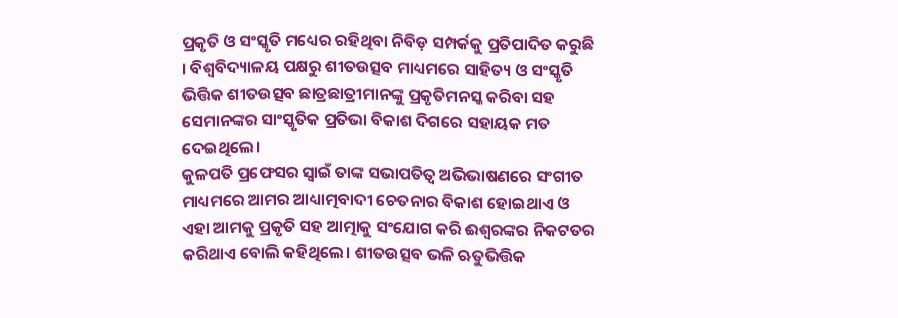ପ୍ରକୃତି ଓ ସଂସ୍କୃତି ମଧ୍ୟେର ରହିଥିବା ନିବିଡ଼ ସମ୍ପର୍କକୁ ପ୍ରତିପାଦିତ କରୁଛି । ବିଶ୍ବବିଦ୍ୟାଳୟ ପକ୍ଷରୁ ଶୀତଉତ୍ସବ ମାଧ୍ୟମରେ ସାହିତ୍ୟ ଓ ସଂସ୍କୃତି ଭିତ୍ତିକ ଶୀତଉତ୍ସବ ଛାତ୍ରଛାତ୍ରୀମାନଙ୍କୁ ପ୍ରକୃତିମନସ୍କ କରିବା ସହ ସେମାନଙ୍କର ସାଂସ୍କୃତିକ ପ୍ରତିଭା ବିକାଶ ଦିଗରେ ସହାୟକ ମତ ଦେଇଥିଲେ।
କୁଳପତି ପ୍ରଫେସର ସ୍ବାଇଁ ତାଙ୍କ ସଭାପତିତ୍ବ ଅଭିଭାଷଣରେ ସଂଗୀତ ମାଧ୍ୟମରେ ଆମର ଆଧ୍ୟାତ୍ମବାଦୀ ଚେତନାର ବିକାଶ ହୋଇଥାଏ ଓ ଏହା ଆମକୁ ପ୍ରକୃତି ସହ ଆତ୍ମାକୁ ସଂଯୋଗ କରି ଈଶ୍ବରଙ୍କର ନିକଟତର କରିଥାଏ ବୋଲି କହିଥିଲେ। ଶୀତଉତ୍ସବ ଭଳି ଋତୁଭିତ୍ତିକ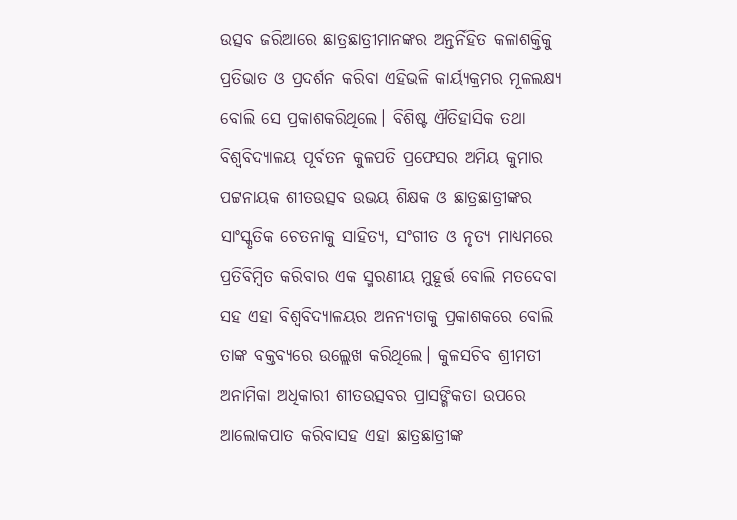ଉତ୍ସବ ଜରିଆରେ ଛାତ୍ରଛାତ୍ରୀମାନଙ୍କର ଅନ୍ତର୍ନିହିତ କଳାଶକ୍ତିକୁ ପ୍ରତିଭାତ ଓ ପ୍ରଦର୍ଶନ କରିବା ଏହିଭଳି କାର୍ୟ୍ୟକ୍ରମର ମୂଳଲକ୍ଷ୍ୟ ବୋଲି ସେ ପ୍ରକାଶକରିଥିଲେ। ବିଶିଷ୍ଟ ଐତିହାସିକ ତଥା ବିଶ୍ବବିଦ୍ୟାଳୟ ପୂର୍ବତନ କୁଳପତି ପ୍ରଫେସର ଅମିୟ କୁମାର ପଟ୍ଟନାୟକ ଶୀତଉତ୍ସବ ଉଭୟ ଶିକ୍ଷକ ଓ ଛାତ୍ରଛାତ୍ରୀଙ୍କର ସାଂସ୍କୃତିକ ଚେତନାକୁ ସାହିତ୍ୟ, ସଂଗୀତ ଓ ନୃତ୍ୟ ମାଧ୍ୟମରେ ପ୍ରତିବିମ୍ବିତ କରିବାର ଏକ ସ୍ମରଣୀୟ ମୁହୂର୍ତ୍ତ ବୋଲି ମତଦେବା ସହ ଏହା ବିଶ୍ବବିଦ୍ୟାଳୟର ଅନନ୍ୟତାକୁ ପ୍ରକାଶକରେ ବୋଲି ତାଙ୍କ ବକ୍ତବ୍ୟରେ ଉଲ୍ଲେଖ କରିଥିଲେ। କୁଳସଚିବ ଶ୍ରୀମତୀ ଅନାମିକା ଅଧିକାରୀ ଶୀତଉତ୍ସବର ପ୍ରାସଙ୍ଗିକତା ଉପରେ ଆଲୋକପାତ କରିବାସହ ଏହା ଛାତ୍ରଛାତ୍ରୀଙ୍କ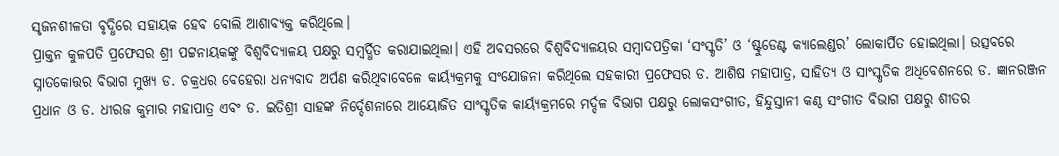ସୃଜନଶୀଳତା ବୃଦ୍ଧିରେ ସହାୟକ ହେବ ବୋଲି ଆଶାବ୍ୟକ୍ତ କରିଥିଲେ।
ପ୍ରାକ୍ତନ କୁଳପତି ପ୍ରଫେସର ଶ୍ରୀ ପଟ୍ଟନାୟକଙ୍କୁ ବିଶ୍ବବିଦ୍ୟାଳୟ ପକ୍ଷରୁ ସମ୍ବର୍ଦ୍ଧିତ କରାଯାଇଥିଲା। ଏହି ଅବସରରେ ବିଶ୍ବବିଦ୍ୟାଳୟର ସମ୍ବାଦପତ୍ରିକା ‘ସଂସ୍କୃତି’ ଓ ‘ଷ୍ଟୁଡେଣ୍ଟ କ୍ୟାଲେଣ୍ଡର’ ଲୋକାର୍ପିତ ହୋଇଥିଲା। ଉତ୍ସବରେ ସ୍ନାତକୋତ୍ତର ବିଭାଗ ମୁଖ୍ୟ ଡ. ଚକ୍ରଧର ବେହେରା ଧନ୍ୟବାଦ ଅର୍ପଣ କରିଥିବାବେଳେ କାର୍ୟ୍ୟକ୍ରମକୁ ସଂଯୋଜନା କରିଥିଲେ ସହକାରୀ ପ୍ରଫେସର ଡ. ଆଶିଷ ମହାପାତ୍ର, ସାହିତ୍ୟ ଓ ସାଂସ୍କୃତିକ ଅଧିବେଶନରେ ଡ. ଜ୍ଞାନରଞ୍ଜନ ପ୍ରଧାନ ଓ ଡ. ଧୀରଜ କୁମାର ମହାପାତ୍ର ଏବଂ ଡ. ଇତିଶ୍ରୀ ସାହଙ୍କ ନିର୍ଦ୍ଦେଶନାରେ ଆୟୋଜିତ ସାଂସ୍କୃତିକ କାର୍ୟ୍ୟକ୍ରମରେ ମର୍ଦ୍ଦଳ ବିଭାଗ ପକ୍ଷରୁ ଲୋକସଂଗୀତ, ହିନ୍ଦୁସ୍ତାନୀ କଣ୍ଠ ସଂଗୀତ ବିଭାଗ ପକ୍ଷରୁ ଶୀତର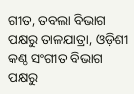ଗୀତ, ତବଲା ବିଭାଗ ପକ୍ଷରୁ ତାଳଯାତ୍ରା, ଓଡ଼ିଶୀ କଣ୍ଠ ସଂଗୀତ ବିଭାଗ ପକ୍ଷରୁ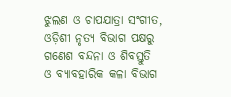ଝୁଲଣ ଓ ଚାପଯାତ୍ରା ସଂଗୀତ, ଓଡ଼ିଶୀ ନୃତ୍ୟ ବିଭାଗ ପକ୍ଷରୁ ଗଣେଶ ବନ୍ଦନା ଓ ଶିବସ୍ତୁତି ଓ ବ୍ୟାବହାରିକ କଳା ବିଭାଗ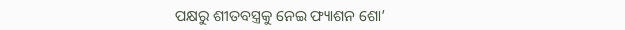ପକ୍ଷରୁ ଶୀତବସ୍ତ୍ରକୁ ନେଇ ଫ୍ୟାଶନ ଶୋ’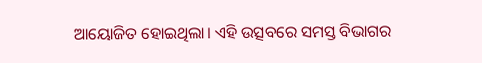ଆୟୋଜିତ ହୋଇଥିଲା। ଏହି ଉତ୍ସବରେ ସମସ୍ତ ବିଭାଗର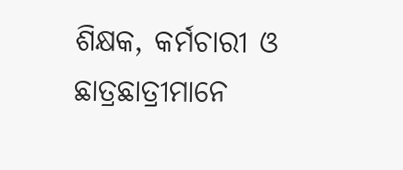ଶିକ୍ଷକ, କର୍ମଚାରୀ ଓ ଛାତ୍ରଛାତ୍ରୀମାନେ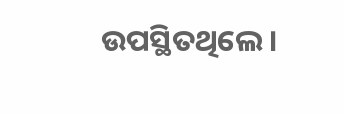ଉପସ୍ଥିତଥିଲେ।